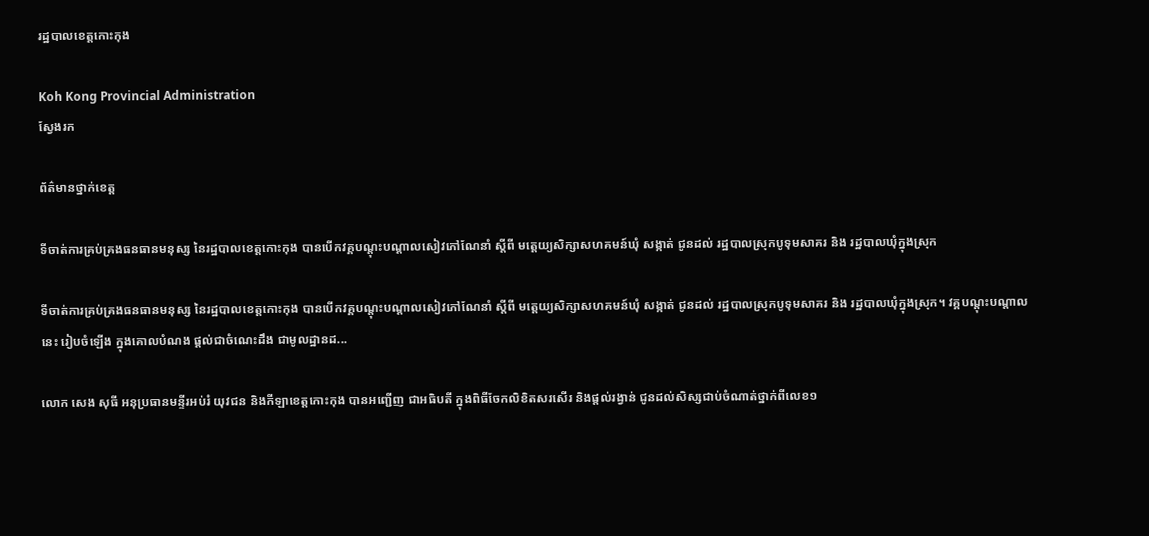រដ្ឋបាលខេត្តកោះកុង

Koh Kong Provincial Administration
ស្វែងរក

ព័ត៌មានថ្នាក់ខេត្ត

ទីចាត់ការគ្រប់គ្រងធនធានមនុស្ស នៃរដ្ឋបាលខេត្តកោះកុង បានបើកវគ្គបណ្តុះបណ្តាលសៀវភៅណែនាំ ស្តីពី មត្តេយ្យសិក្សាសហគមន៍ឃុំ សង្កាត់ ជូនដល់ រដ្ឋបាលស្រុកបូទុមសាគរ និង រដ្ឋបាលឃុំក្នុងស្រុក

ទីចាត់ការគ្រប់គ្រងធនធានមនុស្ស នៃរដ្ឋបាលខេត្តកោះកុង បានបើកវគ្គបណ្តុះបណ្តាលសៀវភៅណែនាំ ស្តីពី មត្តេយ្យសិក្សាសហគមន៍ឃុំ សង្កាត់ ជូនដល់ រដ្ឋបាលស្រុកបូទុមសាគរ និង រដ្ឋបាលឃុំក្នុងស្រុក។ វគ្គបណ្តុះបណ្តាលនេះ រៀបចំឡើង ក្នុងគោលបំណង ផ្តល់ជាចំណេះដឹង ជាមូលដ្ឋានដ...

លោក សេង សុធី អនុប្រធានមន្ទីរអប់រំ យុវជន និងកីឡាខេត្តកោះកុង បានអញ្ជើញ ជាអធិបតី ក្នុងពិធីចែកលិខិតសរសើរ និងផ្តល់រង្វាន់ ជូនដល់សិស្សជាប់ចំណាត់ថ្នាក់ពីលេខ១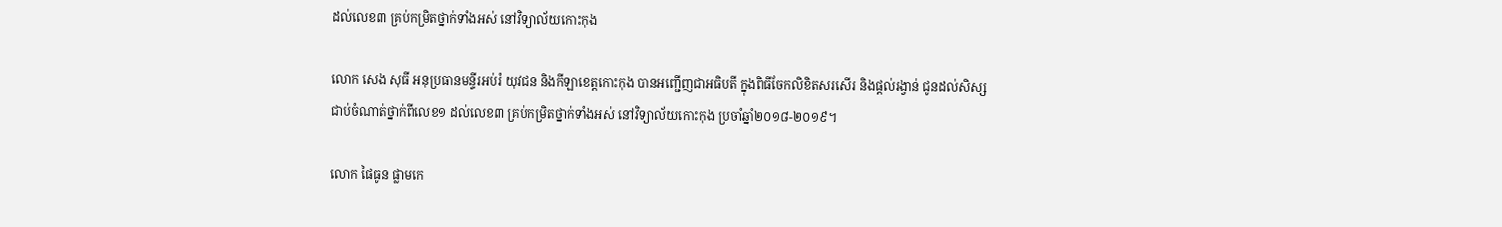ដល់លេខ៣ គ្រប់កម្រិតថ្នាក់ទាំងអស់ នៅវិទ្យាល័យកោះកុង

លោក សេង សុធី អនុប្រធានមន្ទីរអប់រំ យុវជន និងកីឡាខេត្តកោះកុង បានអញ្ជើញជាអធិបតី ក្នុងពិធីចែកលិខិតសរសើរ និងផ្តល់រង្វាន់ ជូនដល់សិស្សជាប់ចំណាត់ថ្នាក់ពីលេខ១ ដល់លេខ៣ គ្រប់កម្រិតថ្នាក់ទាំងអស់ នៅវិទ្យាល័យកោះកុង ប្រចាំឆ្នាំ២០១៨-២០១៩។

លោក ផៃធូន ផ្លាមកេ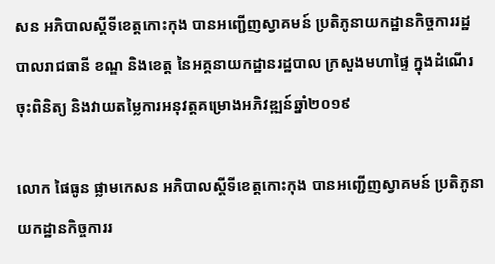សន អភិបាលស្តីទីខេត្តកោះកុង បានអញ្ជើញស្វាគមន៍ ប្រតិភូនាយកដ្ឋានកិច្ចការរដ្ឋបាលរាជធានី ខណ្ឌ និងខេត្ត នៃអគ្គនាយកដ្ឋានរដ្ឋបាល ក្រសួងមហាផ្ទៃ ក្នុងដំណើរចុះពិនិត្យ និងវាយតម្លៃការអនុវត្តគម្រោងអភិវឌ្ឍន៍ឆ្នាំ២០១៩

លោក ផៃធូន ផ្លាមកេសន អភិបាលស្តីទីខេត្តកោះកុង បានអញ្ជើញស្វាគមន៍ ប្រតិភូនាយកដ្ឋានកិច្ចការរ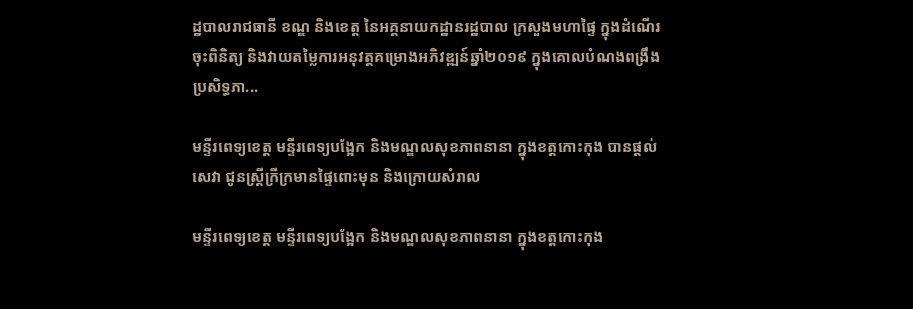ដ្ឋបាលរាជធានី ខណ្ឌ និងខេត្ត នៃអគ្គនាយកដ្ឋានរដ្ឋបាល ក្រសួងមហាផ្ទៃ ក្នុងដំណើរចុះពិនិត្យ និងវាយតម្លៃការអនុវត្តគម្រោងអភិវឌ្ឍន៍ឆ្នាំ២០១៩ ក្នុងគោលបំណងពង្រឹងប្រសិទ្ធភា...

មន្ទីរពេទ្យខេត្ត មន្ទីរពេទ្យបង្អែក និងមណ្ឌលសុខភាពនានា ក្នុងខត្តកោះកុង បានផ្តល់សេវា ជូនស្ត្រីក្រីក្រមានផ្ទៃពោះមុន និងក្រោយសំរាល

មន្ទីរពេទ្យខេត្ត មន្ទីរពេទ្យបង្អែក និងមណ្ឌលសុខភាពនានា ក្នុងខត្តកោះកុង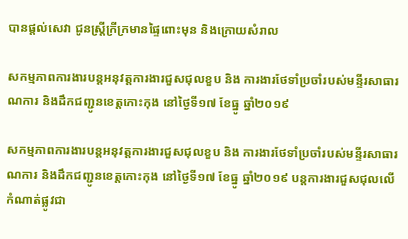បានផ្តល់សេវា ជូនស្ត្រីក្រីក្រមានផ្ទៃពោះមុន និងក្រោយសំរាល

សកម្មភាពការងារបន្តអនុវត្តការងារជួសជុលខួប និង ការងារថែទាំប្រចាំរបស់មន្ទីរសាធារណការ និងដឹកជញ្ជូនខេត្តកោះកុង នៅថ្ងៃទី១៧ ខែធ្នូ ឆ្នាំ២០១៩

សកម្មភាពការងារបន្តអនុវត្តការងារជួសជុលខួប និង ការងារថែទាំប្រចាំរបស់មន្ទីរសាធារណការ និងដឹកជញ្ជូនខេត្តកោះកុង នៅថ្ងៃទី១៧ ខែធ្នូ ឆ្នាំ២០១៩ បន្តការងារជួសជុលលើកំណាត់ផ្លូវជា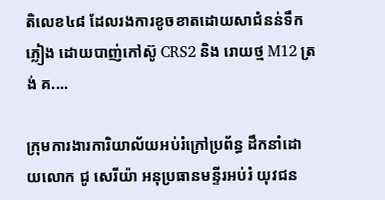តិលេខ៤៨ ដែលរងការខូចខាតដោយសាជំនន់ទឹកភ្លៀង ដោយបាញ់កៅស៊ូ CRS2 និង រោយថ្ម M12 ត្រង់ គ....

ក្រុមការងារការិយាល័យអប់រំក្រៅប្រព័ន្ធ ដឹកនាំដោយលោក ជូ សេរីយ៉ា អនុប្រធានមន្ទីរអប់រំ យុវជន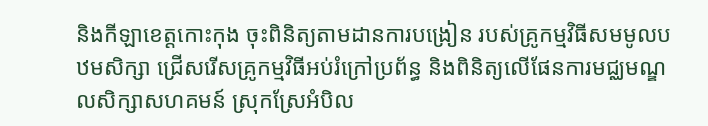និងកីឡាខេត្តកោះកុង ចុះពិនិត្យតាមដានការបង្រៀន របស់គ្រូកម្មវិធីសមមូលបឋមសិក្សា ជ្រើសរើសគ្រូកម្មវិធីអប់រំក្រៅប្រព័ន្ធ និងពិនិត្យលើផែនការមជ្ឈមណ្ឌលសិក្សាសហគមន៍ ស្រុកស្រែអំបិល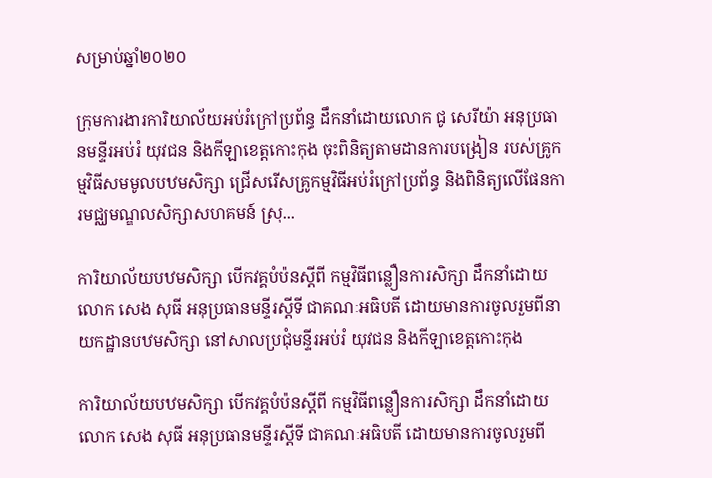សម្រាប់ឆ្នាំ២០២០

ក្រុមការងារការិយាល័យអប់រំក្រៅប្រព័ន្ធ ដឹកនាំដោយលោក ជូ សេរីយ៉ា អនុប្រធានមន្ទីរអប់រំ យុវជន និងកីឡាខេត្តកោះកុង ចុះពិនិត្យតាមដានការបង្រៀន របស់គ្រូកម្មវិធីសមមូលបឋមសិក្សា ជ្រើសរើសគ្រូកម្មវិធីអប់រំក្រៅប្រព័ន្ធ និងពិនិត្យលើផែនការមជ្ឈមណ្ឌលសិក្សាសហគមន៍ ស្រុ...

ការិយាល័យបឋមសិក្សា បើកវគ្គបំប៉នស្តីពី កម្មវិធីពន្លឿនការសិក្សា ដឹកនាំដោយ លោក សេង សុធី អនុប្រធានមន្ទីរស្តីទី ជាគណៈអធិបតី ដោយមានការចូលរួមពីនាយកដ្ឋានបឋមសិក្សា នៅសាលប្រជុំមន្ទីរអប់រំ យុវជន និងកីឡាខេត្តកោះកុង

ការិយាល័យបឋមសិក្សា បើកវគ្គបំប៉នស្តីពី កម្មវិធីពន្លឿនការសិក្សា ដឹកនាំដោយ លោក សេង សុធី អនុប្រធានមន្ទីរស្តីទី ជាគណៈអធិបតី ដោយមានការចូលរួមពី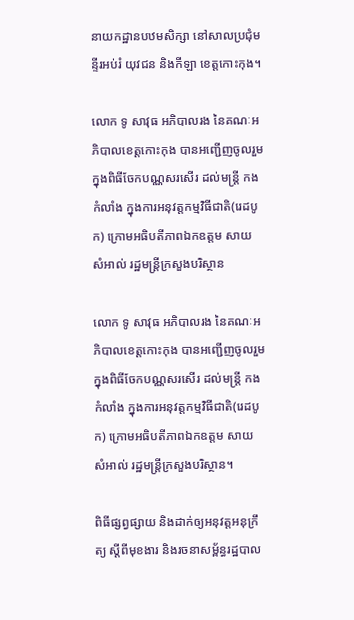នាយកដ្ឋានបឋមសិក្សា នៅសាលប្រជុំមន្ទីរអប់រំ យុវជន និងកីឡា ខេត្តកោះកុង។

លោក ទូ សាវុធ អភិបាលរង នៃគណៈអភិបាលខេត្តកោះកុង បានអញ្ជើញចូលរួម ក្នុងពិធីចែកបណ្ណសរសើរ ដល់មន្រ្តី កងកំលាំង ក្នុងការអនុវត្តកម្មវិធីជាតិ(រេដបូក) ក្រោមអធិបតីភាពឯកឧត្តម សាយ សំអាល់ រដ្ឋមន្រ្តីក្រសួងបរិស្ថាន

លោក ទូ សាវុធ អភិបាលរង នៃគណៈអភិបាលខេត្តកោះកុង បានអញ្ជើញចូលរួម ក្នុងពិធីចែកបណ្ណសរសើរ ដល់មន្រ្តី កងកំលាំង ក្នុងការអនុវត្តកម្មវិធីជាតិ(រេដបូក) ក្រោមអធិបតីភាពឯកឧត្តម សាយ សំអាល់ រដ្ឋមន្រ្តីក្រសួងបរិស្ថាន។

ពិធីផ្សព្វផ្សាយ និងដាក់ឲ្យអនុវត្តអនុក្រឹត្យ ស្ដីពីមុខងារ និងរចនាសម័្ពន្ធរដ្ឋបាល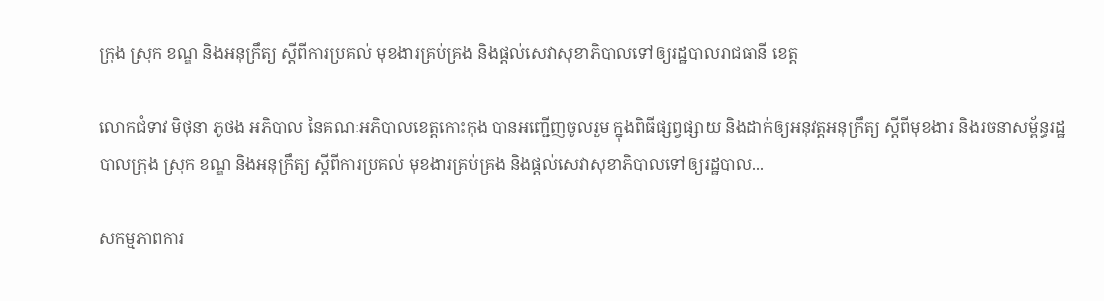ក្រុង ស្រុក ខណ្ឌ និងអនុក្រឹត្យ ស្ដីពីការប្រគល់ មុខងារគ្រប់គ្រង និងផ្ដល់សេវាសុខាភិបាលទៅឲ្យរដ្ឋបាលរាជធានី ខេត្ត

លោកជំទាវ មិថុនា ភូថង អភិបាល នៃគណៈអភិបាលខេត្តកោះកុង បានអញ្ជើញចូលរួម ក្នុងពិធីផ្សព្វផ្សាយ និងដាក់ឲ្យអនុវត្តអនុក្រឹត្យ ស្ដីពីមុខងារ និងរចនាសម័្ពន្ធរដ្ឋបាលក្រុង ស្រុក ខណ្ឌ និងអនុក្រឹត្យ ស្ដីពីការប្រគល់ មុខងារគ្រប់គ្រង និងផ្ដល់សេវាសុខាភិបាលទៅឲ្យរដ្ឋបាល...

សកម្មភាពការ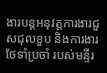ងារបន្តអនុវត្តការងារជួសជុលខួប និងការងារថែទាំប្រចាំ របស់មន្ទីរ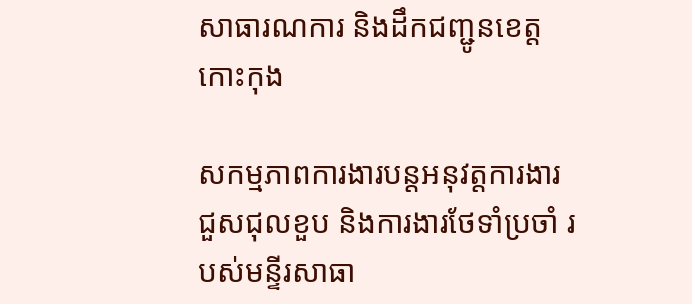សាធារណការ និងដឹកជញ្ជូនខេត្តកោះកុង

សកម្មភាពការងារបន្តអនុវត្តការងារជួសជុលខួប និងការងារថែទាំប្រចាំ របស់មន្ទីរសាធា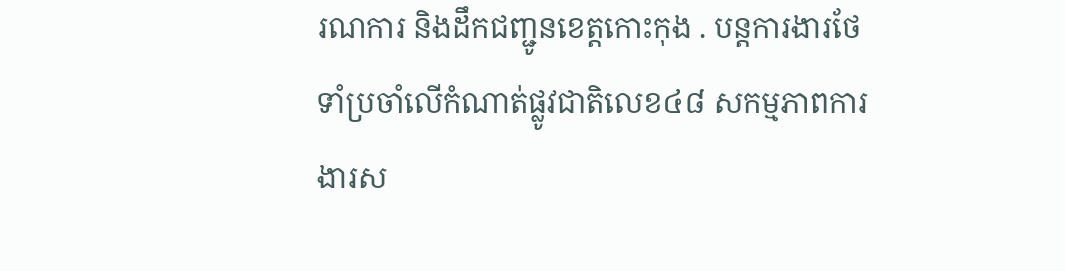រណការ និងដឹកជញ្ជូនខេត្តកោះកុង . បន្តការងារថែទាំប្រចាំលើកំណាត់ផ្លូវជាតិលេខ៤៨ សកម្មភាពការងារស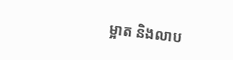ម្អាត និងលាប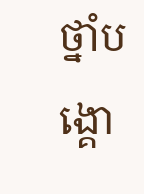ថ្នាំបង្គោ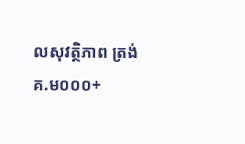លសុវត្ថិភាព ត្រង់ គ.ម០០០+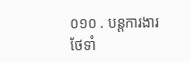០១០ . បន្តការងារថែទាំ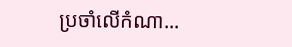ប្រចាំលើកំណា...